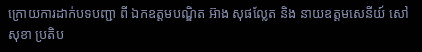ក្រោយការដាក់បទបញ្ជា ពី ឯកឧត្តមបណ្ឌិត អ៊ាង សុផល្លែត និង នាយឧត្តមសេនីយ៍ សៅ សុខា ប្រតិប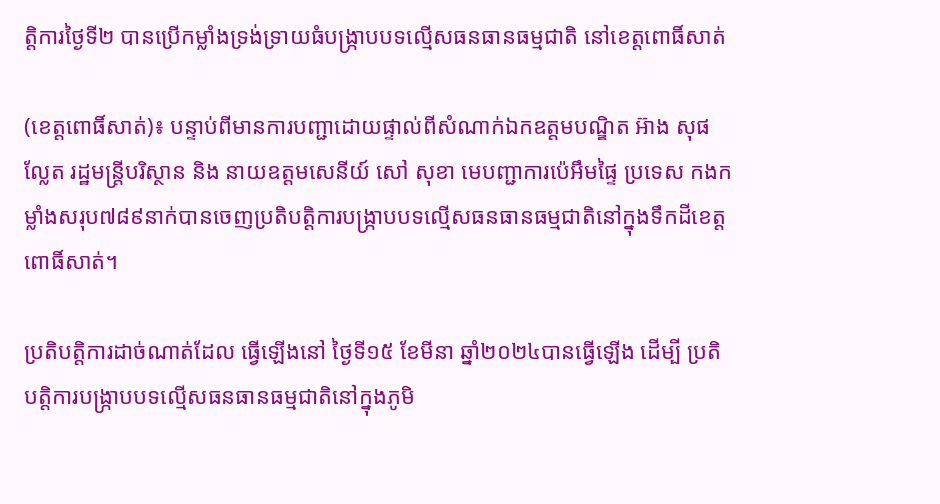ត្តិការថ្ងៃទី២ បានប្រើកម្លាំងទ្រង់ទ្រាយធំបង្រ្កាបបទល្មើសធនធានធម្មជាតិ នៅខេត្តពោធិ៍សាត់

(ខេត្តពោធិ៍សាត់)៖ បន្ទាប់ពីមានការបញ្ជាដោយផ្ទាល់ពីសំណាក់ឯកឧត្តមបណ្ឌិត អ៊ាង សុផល្លែត រដ្ឋមន្ត្រីបរិស្ថាន និង នាយឧត្តមសេនីយ៍ សៅ សុខា មេបញ្ជាការប៉េអឹមផ្ទៃ ប្រទេស កងកម្លាំងសរុប៧៨៩នាក់បានចេញប្រតិបត្តិការបង្រ្កាបបទល្មើសធនធានធម្មជាតិនៅក្នុងទឹកដីខេត្តពោធិ៍សាត់។

ប្រតិបត្តិការដាច់ណាត់ដែល ធ្វើឡើងនៅ ថ្ងៃទី១៥ ខែមីនា ឆ្នាំ២០២៤បានធ្វើឡើង ដើម្បី ប្រតិ បត្តិការបង្ក្រាបបទល្មើសធនធានធម្មជាតិនៅក្នុងភូមិ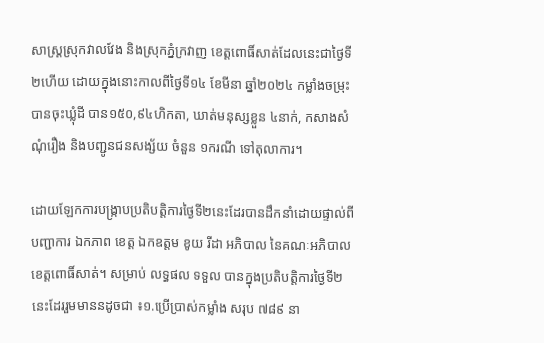សាស្ត្រស្រុកវាលវែង និងស្រុកភ្នំក្រវាញ ខេត្តពោធិ៍សាត់ដែលនេះជាថ្ងៃទី២ហើយ ដោយក្នុងនោះកាលពីថ្ងៃទី១៤ ខែមីនា ឆ្នាំ២០២៤ កម្លាំងចម្រុះបានចុះឃ្លុំដី បាន១៥០,៩៤ហិកតា, ឃាត់មនុស្សខ្លួន ៤នាក់, កសាងសំណុំរឿង និងបញ្ជូនជនសង្ស័យ ចំនួន ១ករណី ទៅតុលាការ។

ដោយឡែកការបង្រ្កាបប្រតិបត្តិការថ្ងៃទី២នេះដែរបានដឹកនាំដោយផ្ទាល់ពី បញ្ជាការ ឯកភាព ខេត្ត ឯកឧត្តម ខូយ រីដា អភិបាល នៃគណៈអភិបាល ខេត្តពោធិ៍សាត់។ សម្រាប់ លទ្ធផល ទទួល បានក្នុងប្រតិបត្តិការថ្ងៃទី២នេះដែររួមមាននដូចជា ៖១.ប្រើប្រាស់កម្លាំង សរុប ៧៨៩ នា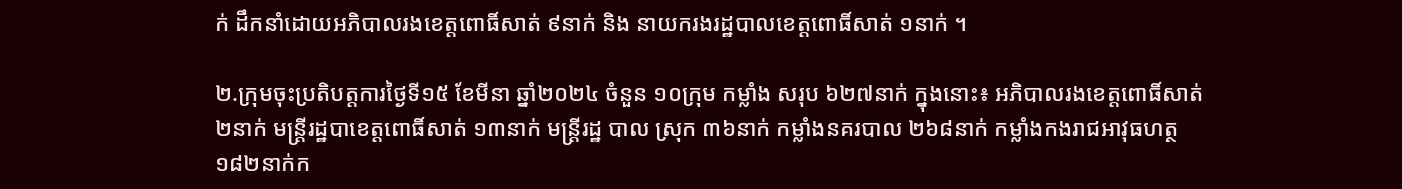ក់ ដឹកនាំដោយអភិបាលរងខេត្តពោធិ៍សាត់ ៩នាក់ និង នាយករងរដ្ឋបាលខេត្តពោធិ៍សាត់ ១នាក់ ។

២.ក្រុមចុះប្រតិបត្តការថ្ងៃទី១៥ ខែមីនា ឆ្នាំ២០២៤ ចំនួន ១០ក្រុម កម្លាំង សរុប ៦២៧នាក់ ក្នុងនោះ៖ អភិបាលរងខេត្តពោធិ៍សាត់ ២នាក់ មន្ត្រីរដ្ឋបាខេត្តពោធិ៍សាត់ ១៣នាក់ មន្ត្រីរដ្ឋ បាល ស្រុក ៣៦នាក់ កម្លាំងនគរបាល ២៦៨នាក់ កម្លាំងកងរាជអាវុធហត្ថ ១៨២នាក់ក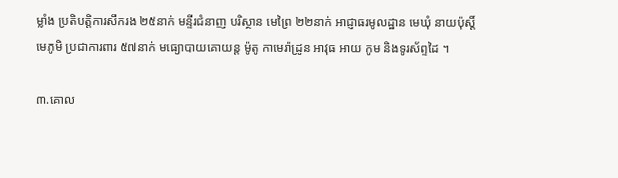ម្លាំង ប្រតិបត្តិការសឹករង ២៥នាក់ មន្ទីរជំនាញ បរិស្ថាន មេព្រៃ ២២នាក់ អាជ្ញាធរមូលដ្ឋាន មេឃុំ នាយប៉ុស្ដិ៍ មេភូមិ ប្រជាការពារ ៥៧នាក់ មធ្យោបាយគោយន្ត ម៉ូតូ កាមេរ៉ាដ្រូន អាវុធ អាយ កូម និងទូរស័ព្ទដៃ ។

៣.គោល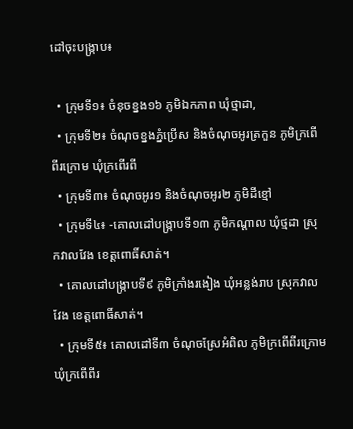ដៅចុះបង្រ្កាប៖

  • ក្រុមទី១៖ ចំនុចខ្នង១៦ ភូមិឯកភាព ឃុំថ្មាដា,
  • ក្រុមទី២៖ ចំណុចខ្នងភ្នំប្រើស និងចំណុចអូរត្រកួន ភូមិក្រពើពីរក្រោម ឃុំក្រពើរពី
  • ក្រុមទី៣៖ ចំណុចអូរ១ និងចំណុចអូរ២ ភូមិដីខ្មៅ
  • ក្រុមទី៤៖ -គោលដៅបង្ក្រាបទី១៣ ភូមិកណ្តាល ឃុំថ្មដា ស្រុកវាលវែង ខេត្តពោធិ៍សាត់។
  • គោលដៅបង្ក្រាបទី៩ ភូមិក្រាំងរងៀង ឃុំអន្លង់រាប ស្រុកវាលវែង ខេត្តពោធិ៍សាត់។
  • ក្រុមទី៥៖ គោលដៅទី៣ ចំណុចស្រែអំពិល ភូមិក្រពើពីរក្រោម ឃុំក្រពើពីរ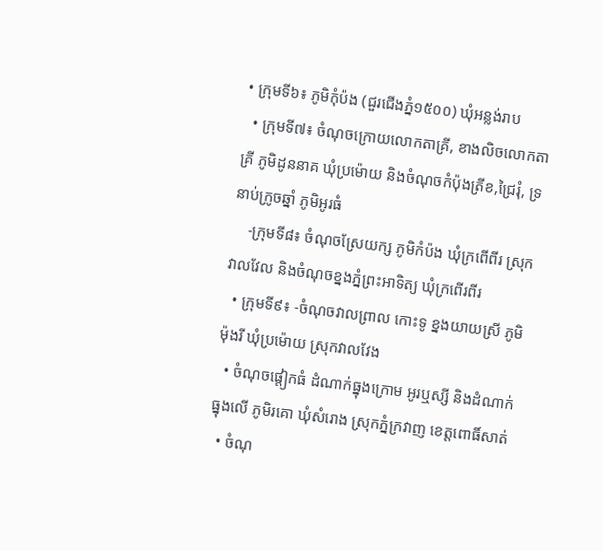• ក្រុមទី៦៖ ភូមិកុំប៉ង (ជួរជើងភ្នំ១៥០០) ឃុំអន្លង់រាប
  • ក្រុមទី៧៖ ចំណុចក្រោយលោកតាគ្រី, ខាងលិចលោកតាគ្រី ភូមិដូននាគ ឃុំប្រម៉ោយ និងចំណុចកំប៉ុងត្រីខ,ជ្រៃរុំ, ទ្រនាប់ក្រូចឆ្នាំ ភូមិអូរធំ
    -ក្រុមទី៨៖ ចំណុចស្រែយក្ស ភូមិកំប៉ង ឃុំក្រពើពីរ ស្រុកវាលវែល និងចំណុចខ្នងភ្នំព្រះអាទិត្យ ឃុំក្រពើរពីរ
  • ក្រុមទី៩៖ -ចំណុចវាលព្រាល កោះទូ ខ្នងយាយស្រី ភូមិម៉ុងរី ឃុំប្រម៉ោយ ស្រុកវាលវែង
  • ចំណុចផ្តៀកធំ ដំណាក់ធ្នុងក្រោម អូរឬស្សី និងដំណាក់ធ្នុងលើ ភូមិរគោ ឃុំសំរោង ស្រុកភ្នំក្រវាញ ខេត្តពោធិ៍សាត់
  • ចំណុ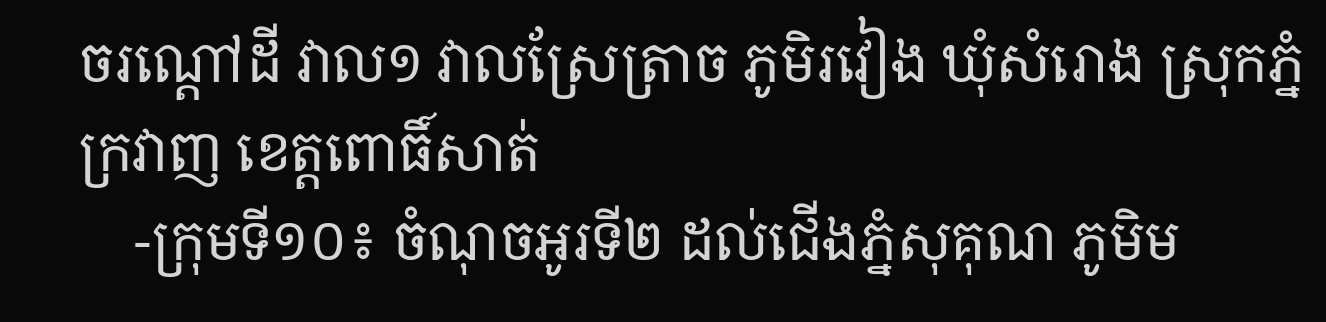ចរណ្តៅដី វាល១ វាលស្រែត្រាច ភូមិរវៀង ឃុំសំរោង ស្រុកភ្នំក្រវាញ ខេត្តពោធិ៍សាត់
    -ក្រុមទី១០៖ ចំណុចអូរទី២ ដល់ជើងភ្នំសុគុណ ភូមិម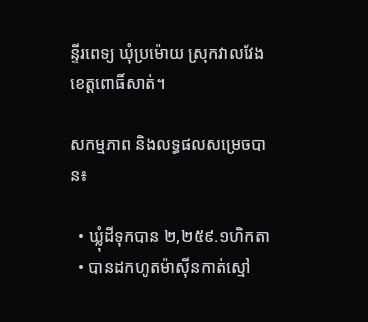ន្ទីរពេទ្យ ឃុំប្រម៉ោយ ស្រុកវាលវែង ខេត្តពោធិ៍សាត់។

សកម្មភាព និងលទ្ធផលសម្រេចបាន៖

  • ឃ្លុំដីទុកបាន ២,២៥៩.១ហិកតា
  • បានដកហូតម៉ាស៊ីនកាត់ស្មៅ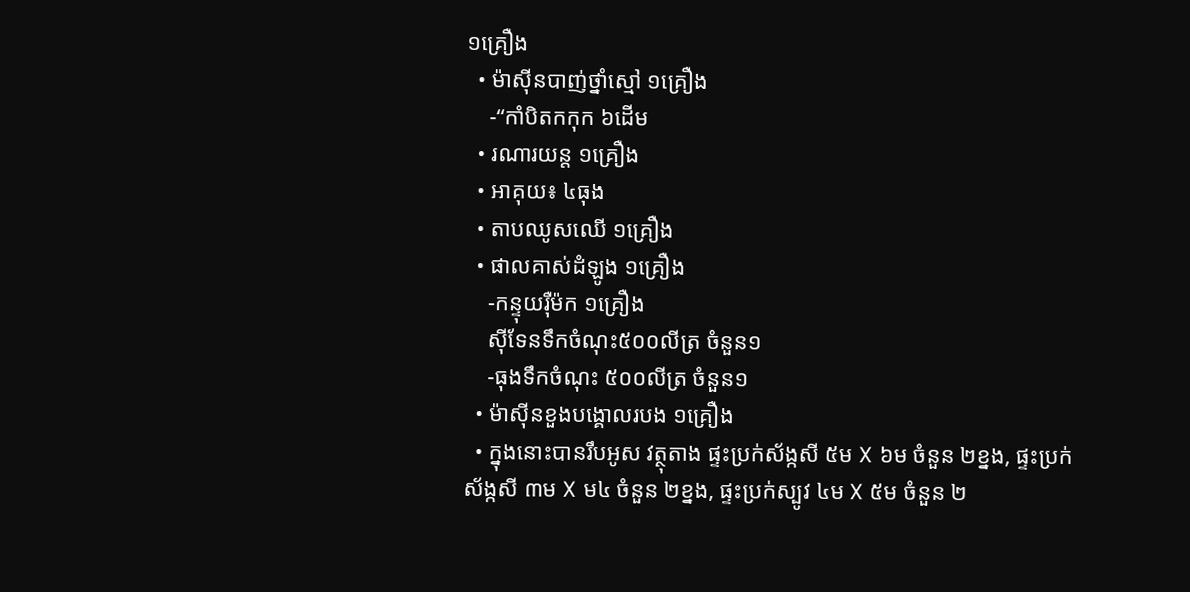១គ្រឿង
  • ម៉ាស៊ីនបាញ់ថ្នាំស្មៅ ១គ្រឿង
    -“កាំបិតកកុក ៦ដើម
  • រណារយន្ត ១គ្រឿង
  • អាគុយ៖ ៤ធុង
  • តាបឈូសឈើ ១គ្រឿង
  • ផាលគាស់ដំឡូង ១គ្រឿង
    -កន្ទុយរ៉ឺម៉ក ១គ្រឿង
    ស៊ីទែនទឹកចំណុះ៥០០លីត្រ ចំនួន១
    -ធុងទឹកចំណុះ ៥០០លីត្រ ចំនួន១
  • ម៉ាស៊ីនខួងបង្គោលរបង ១គ្រឿង
  • ក្នុងនោះបានរឹបអូស វត្ថុតាង ផ្ទះប្រក់ស័ង្កសី ៥ម X ៦ម ចំនួន ២ខ្នង, ផ្ទះប្រក់ស័ង្កសី ៣ម X ម៤ ចំនួន ២ខ្នង, ផ្ទះប្រក់ស្បូវ ៤ម X ៥ម ចំនួន ២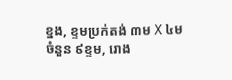ខ្នង, ខ្ទមប្រក់តង់ ៣ម X ៤ម ចំនួន ៩ខ្ទម, រោង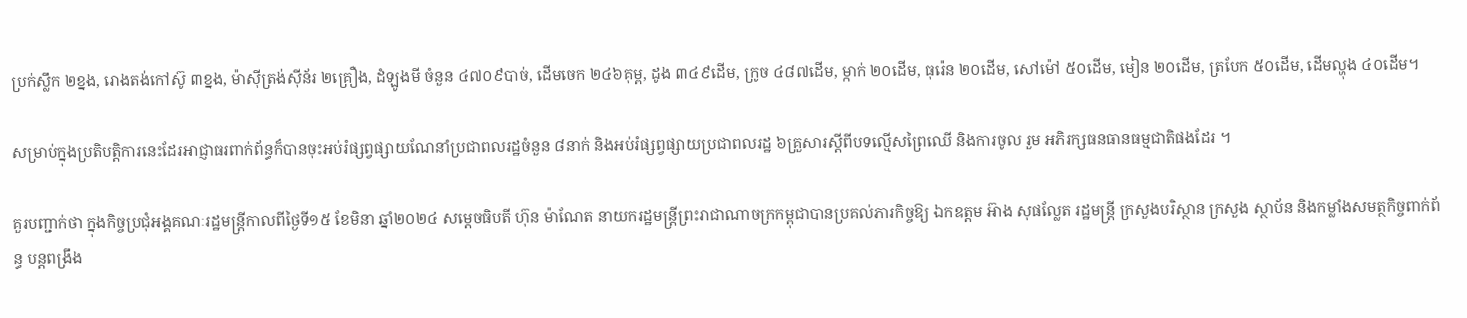ប្រក់ស្លឹក ២ខ្នង, រោងតង់កៅស៊ូ ៣ខ្នង, ម៉ាស៊ីត្រង់ស៊ីន័រ ២គ្រឿង, ដំឡូងមី ចំនួន ៤៧០៩បាច់, ដើមចេក ២៤៦គុម្ព, ដូង ៣៤៩ដើម, ក្រូច ៤៨៧ដើម, ម្កាក់ ២០ដើម, ធុរ៉េន ២០ដើម, សៅម៉ៅ ៥០ដើម, មៀន ២០ដើម, ត្របែក ៥០ដើម, ដើមល្ហុង ៤០ដើម។

សម្រាប់ក្នុងប្រតិបត្តិការនេះដែរអាជ្ញាធរពាក់ព័ន្ធក៏បានចុះអប់រំផ្សព្វផ្សាយណែនាំប្រជាពលរដ្ឋចំនួន ៨នាក់ និងអប់រំផ្សព្វផ្សាយប្រជាពលរដ្ឋ ៦គ្រួសារស្តីពីបទល្មើសព្រៃឈើ និងការចូល រួម អភិរក្សធនធានធម្មជាតិផងដែរ ។

គួរបញ្ជាក់ថា ក្នុងកិច្ចប្រជុំអង្គគណៈរដ្ឋមន្រ្តីកាលពីថ្ងៃទី១៥ ខែមិនា ឆ្នាំ២០២៤ សម្តេចធិបតី ហ៊ុន ម៉ាណែត នាយករដ្ឋមន្រ្តីព្រះរាជាណាចក្រកម្ពុជាបានប្រគល់ភារកិច្ចឱ្យ ឯកឧត្តម អ៊ាង សុផល្លែត រដ្ឋមន្រ្តី ក្រសួងបរិស្ថាន ក្រសួង ស្ថាប័ន និងកម្លាំងសមត្ថកិច្ចពាក់ព័ន្ធ បន្តពង្រឹង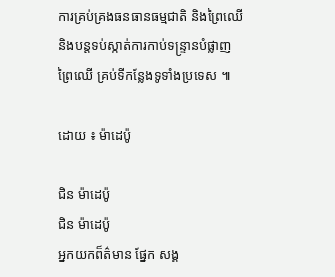ការគ្រប់គ្រងធនធានធម្មជាតិ និងព្រៃឈើនិងបន្តទប់ស្កាត់ការកាប់ទន្រ្ទានបំផ្លាញព្រៃឈើ គ្រប់ទីកន្លែងទូទាំងប្រទេស ៕

ដោយ ៖ ម៉ាដេប៉ូ

ជិន ម៉ាដេប៉ូ
ជិន ម៉ាដេប៉ូ
អ្នកយកព៏ត៌មាន ផ្នែក សង្គ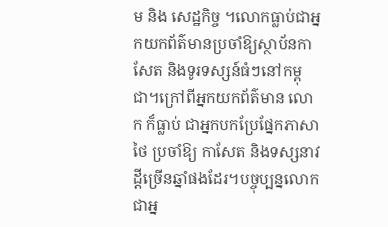ម និង សេដ្ឋកិច្ច ។លោកធ្លាប់ជាអ្នកយកព័ត៌មានប្រចាំឱ្យស្ថាប័នកាសែត និងទូរទស្សន៍ធំៗនៅកម្ពុជា។ក្រៅពីអ្នកយកព័ត៌មាន លោក ក៏ធ្លាប់ ជាអ្នកបកប្រែផ្នែកភាសាថៃ ប្រចាំឱ្យ កាសែត និងទស្សនាវដ្តីច្រើនឆ្នាំផងដែរ។បច្ចុប្បន្នលោកជាអ្ន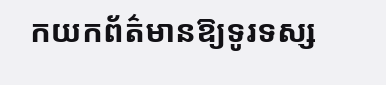កយកព័ត៌មានឱ្យទូរទស្ស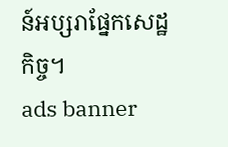ន៍អប្សរាផ្នែកសេដ្ឋកិច្ច។
ads banner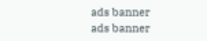ads banner
ads banner